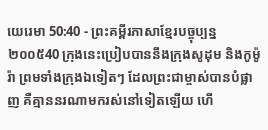យេរេមា 50:40 - ព្រះគម្ពីរភាសាខ្មែរបច្ចុប្បន្ន ២០០៥40 ក្រុងនេះប្រៀបបាននឹងក្រុងសូដុម និងកូម៉ូរ៉ា ព្រមទាំងក្រុងឯទៀតៗ ដែលព្រះជាម្ចាស់បានបំផ្លាញ គឺគ្មាននរណាមករស់នៅទៀតឡើយ ហើ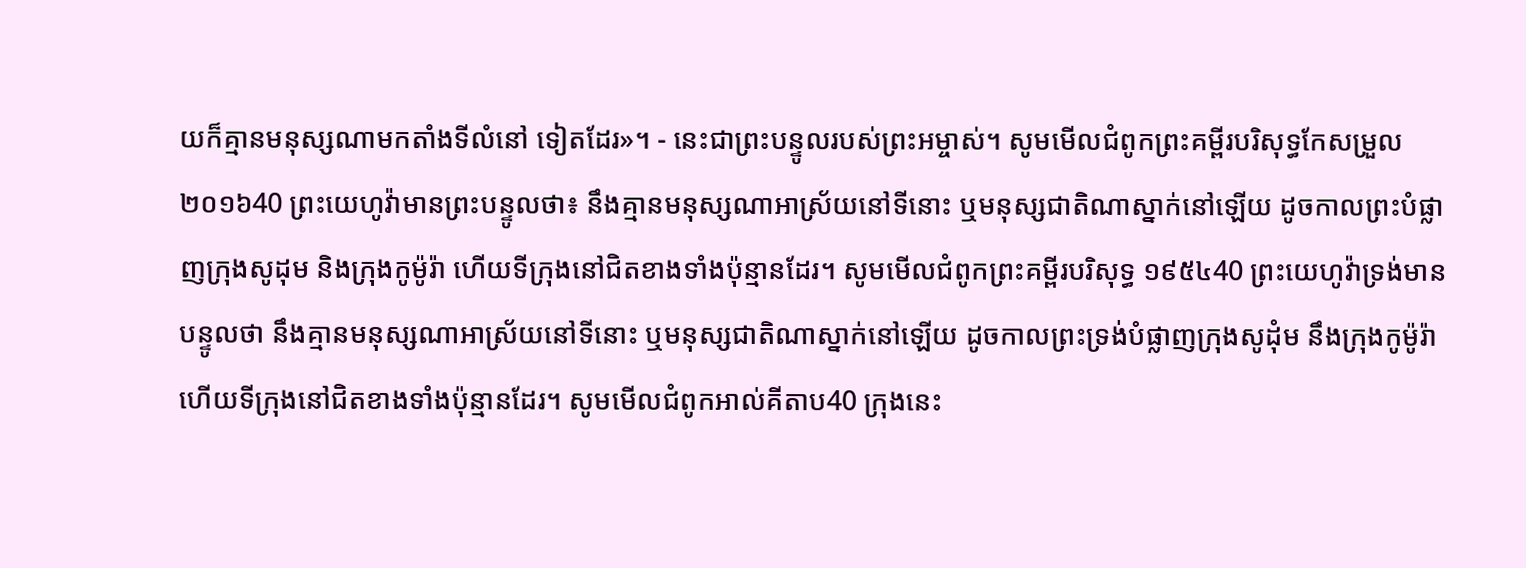យក៏គ្មានមនុស្សណាមកតាំងទីលំនៅ ទៀតដែរ»។ - នេះជាព្រះបន្ទូលរបស់ព្រះអម្ចាស់។ សូមមើលជំពូកព្រះគម្ពីរបរិសុទ្ធកែសម្រួល ២០១៦40 ព្រះយេហូវ៉ាមានព្រះបន្ទូលថា៖ នឹងគ្មានមនុស្សណាអាស្រ័យនៅទីនោះ ឬមនុស្សជាតិណាស្នាក់នៅឡើយ ដូចកាលព្រះបំផ្លាញក្រុងសូដុម និងក្រុងកូម៉ូរ៉ា ហើយទីក្រុងនៅជិតខាងទាំងប៉ុន្មានដែរ។ សូមមើលជំពូកព្រះគម្ពីរបរិសុទ្ធ ១៩៥៤40 ព្រះយេហូវ៉ាទ្រង់មានបន្ទូលថា នឹងគ្មានមនុស្សណាអាស្រ័យនៅទីនោះ ឬមនុស្សជាតិណាស្នាក់នៅឡើយ ដូចកាលព្រះទ្រង់បំផ្លាញក្រុងសូដុំម នឹងក្រុងកូម៉ូរ៉ា ហើយទីក្រុងនៅជិតខាងទាំងប៉ុន្មានដែរ។ សូមមើលជំពូកអាល់គីតាប40 ក្រុងនេះ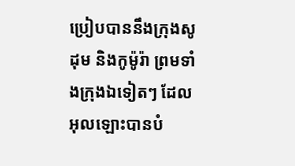ប្រៀបបាននឹងក្រុងសូដុម និងកូម៉ូរ៉ា ព្រមទាំងក្រុងឯទៀតៗ ដែលអុលឡោះបានបំ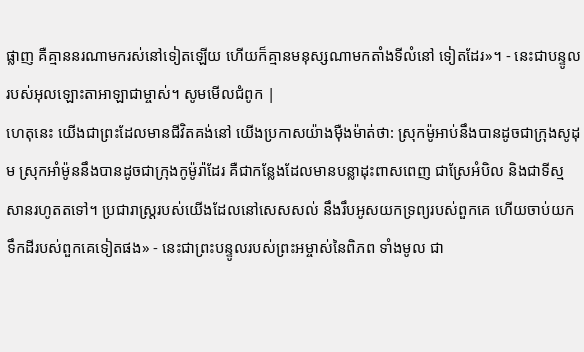ផ្លាញ គឺគ្មាននរណាមករស់នៅទៀតឡើយ ហើយក៏គ្មានមនុស្សណាមកតាំងទីលំនៅ ទៀតដែរ»។ - នេះជាបន្ទូលរបស់អុលឡោះតាអាឡាជាម្ចាស់។ សូមមើលជំពូក |
ហេតុនេះ យើងជាព្រះដែលមានជីវិតគង់នៅ យើងប្រកាសយ៉ាងម៉ឺងម៉ាត់ថា: ស្រុកម៉ូអាប់នឹងបានដូចជាក្រុងសូដុម ស្រុកអាំម៉ូននឹងបានដូចជាក្រុងកូម៉ូរ៉ាដែរ គឺជាកន្លែងដែលមានបន្លាដុះពាសពេញ ជាស្រែអំបិល និងជាទីស្មសានរហូតតទៅ។ ប្រជារាស្ត្ររបស់យើងដែលនៅសេសសល់ នឹងរឹបអូសយកទ្រព្យរបស់ពួកគេ ហើយចាប់យកទឹកដីរបស់ពួកគេទៀតផង» - នេះជាព្រះបន្ទូលរបស់ព្រះអម្ចាស់នៃពិភព ទាំងមូល ជា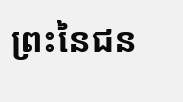ព្រះនៃជន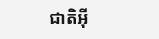ជាតិអ៊ី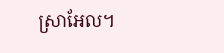ស្រាអែល។